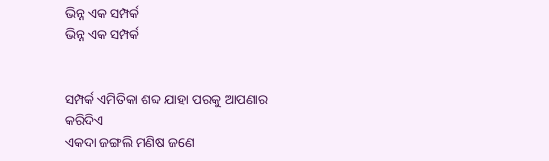ଭିନ୍ନ ଏକ ସମ୍ପର୍କ
ଭିନ୍ନ ଏକ ସମ୍ପର୍କ


ସମ୍ପର୍କ ଏମିତିକା ଶବ୍ଦ ଯାହା ପରକୁ ଆପଣାର କରିଦିଏ
ଏକଦା ଜଙ୍ଗଲି ମଣିଷ ଜଣେ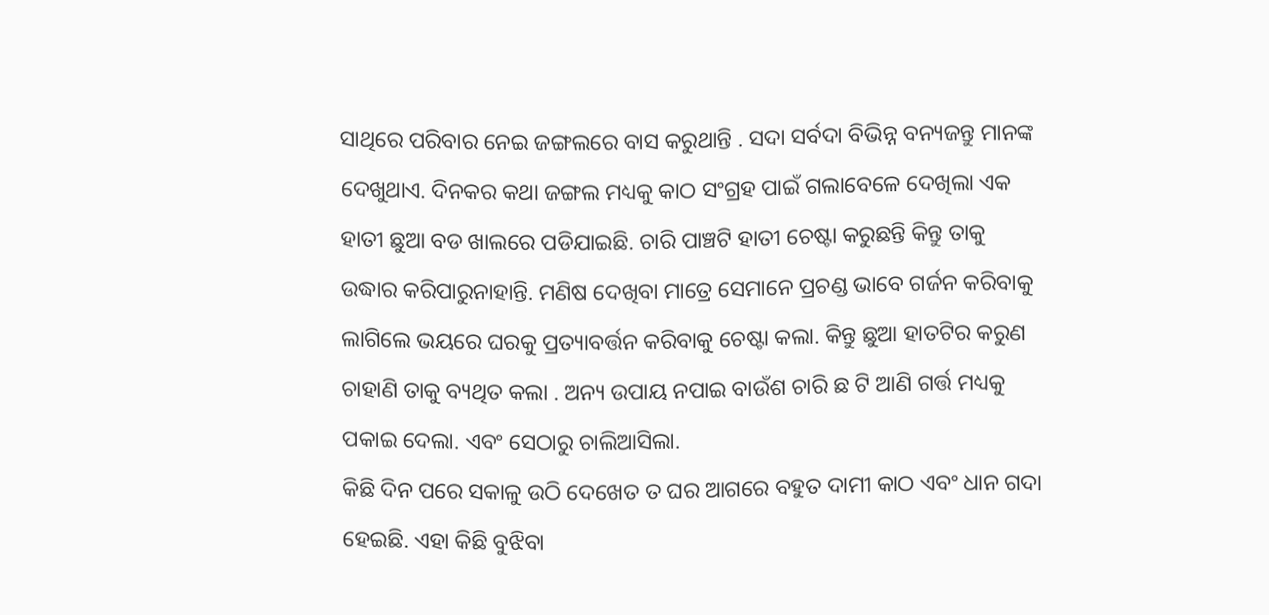ସାଥିରେ ପରିବାର ନେଇ ଜଙ୍ଗଲରେ ବାସ କରୁଥାନ୍ତି . ସଦା ସର୍ବଦା ବିଭିନ୍ନ ବନ୍ୟଜନ୍ତୁ ମାନଙ୍କ ଦେଖୁଥାଏ. ଦିନକର କଥା ଜଙ୍ଗଲ ମଧ୍ୟକୁ କାଠ ସଂଗ୍ରହ ପାଇଁ ଗଲାବେଳେ ଦେଖିଲା ଏକ ହାତୀ ଛୁଆ ବଡ ଖାଲରେ ପଡିଯାଇଛି. ଚାରି ପାଞ୍ଚଟି ହାତୀ ଚେଷ୍ଟା କରୁଛନ୍ତି କିନ୍ତୁ ତାକୁ ଉଦ୍ଧାର କରିପାରୁନାହାନ୍ତି. ମଣିଷ ଦେଖିବା ମାତ୍ରେ ସେମାନେ ପ୍ରଚଣ୍ଡ ଭାବେ ଗର୍ଜନ କରିବାକୁ ଲାଗିଲେ ଭୟରେ ଘରକୁ ପ୍ରତ୍ୟାବର୍ତ୍ତନ କରିବାକୁ ଚେଷ୍ଟା କଲା. କିନ୍ତୁ ଛୁଆ ହାତଟିର କରୁଣ ଚାହାଣି ତାକୁ ବ୍ୟଥିତ କଲା . ଅନ୍ୟ ଉପାୟ ନପାଇ ବାଉଁଶ ଚାରି ଛ ଟି ଆଣି ଗର୍ତ୍ତ ମଧ୍ୟକୁ ପକାଇ ଦେଲା. ଏବଂ ସେଠାରୁ ଚାଲିଆସିଲା.
କିଛି ଦିନ ପରେ ସକାଳୁ ଉଠି ଦେଖେତ ତ ଘର ଆଗରେ ବହୁତ ଦାମୀ କାଠ ଏବଂ ଧାନ ଗଦା ହେଇଛି. ଏହା କିଛି ବୁଝିବା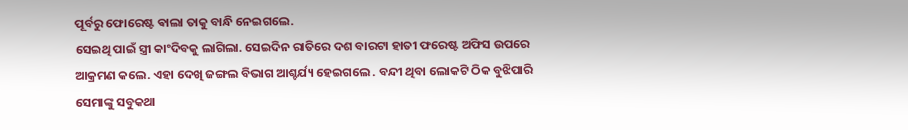ପୂର୍ବରୁ ଫୋରେଷ୍ଟ ଵାଲା ତାକୁ ବାନ୍ଧି ନେଇଗଲେ.
ସେଇଥି ପାଇଁ ସ୍ତ୍ରୀ କାଂଦିବକୁ ଲାଗିଲା. ସେଇଦିନ ରାତିରେ ଦଶ ବାରଟା ହାତୀ ଫରେଷ୍ଟ ଅଫିସ ଉପରେ ଆକ୍ରମଣ କଲେ. ଏହା ଦେଖି ଜଙ୍ଗଲ ବିଭାଗ ଆଶ୍ଚର୍ଯ୍ୟ ହେଇଗଲେ . ବନ୍ଦୀ ଥିବା ଲୋକଟି ଠିକ ବୁଝିପାରି ସେମାଙ୍କୁ ସବୁକଥା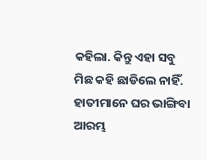କହିଲା. କିନ୍ତୁ ଏହା ସବୁ ମିଛ କହି ଛାଡିଲେ ନାହିଁ. ହାତୀମାନେ ଘର ଭାଙ୍ଗିବା ଆରମ୍ଭ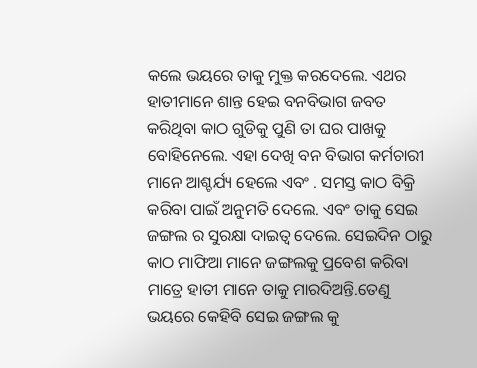କଲେ ଭୟରେ ତାକୁ ମୁକ୍ତ କରଦେଲେ. ଏଥର ହାତୀମାନେ ଶାନ୍ତ ହେଇ ବନବିଭାଗ ଜବତ କରିଥିବା କାଠ ଗୁଡିକୁ ପୁଣି ତା ଘର ପାଖକୁ ବୋହିନେଲେ. ଏହା ଦେଖି ବନ ବିଭାଗ କର୍ମଚାରୀ ମାନେ ଆଶ୍ଚର୍ଯ୍ୟ ହେଲେ ଏବଂ . ସମସ୍ତ କାଠ ବିକ୍ରି କରିବା ପାଇଁ ଅନୁମତି ଦେଲେ. ଏବଂ ତାକୁ ସେଇ ଜଙ୍ଗଲ ର ସୁରକ୍ଷା ଦାଇତ୍ୱ ଦେଲେ. ସେଇଦିନ ଠାରୁ କାଠ ମାଫିଆ ମାନେ ଜଙ୍ଗଲକୁ ପ୍ରବେଶ କରିବା ମାତ୍ରେ ହାତୀ ମାନେ ତାକୁ ମାରଦିଅନ୍ତି.ତେଣୁ ଭୟରେ କେହିବି ସେଇ ଜଙ୍ଗଲ କୁ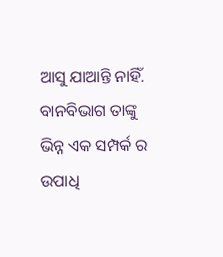ଆସୁ ଯାଆନ୍ତି ନାହିଁ.
ବାନବିଭାଗ ତାଙ୍କୁ ଭିନ୍ନ ଏକ ସମ୍ପର୍କ ର ଉପାଧି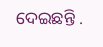ଦେଇଛନ୍ତି .